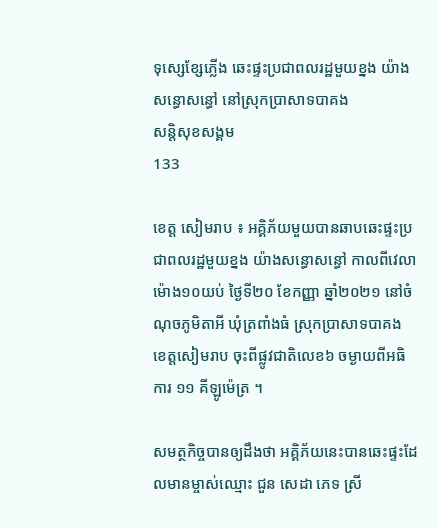ទុសេ្សខ្សែភ្លើង ឆេះផ្ទះប្រជាពលរដ្ឋមួយខ្នង យ៉ាងសន្ធោសន្ធៅ នៅស្រុកប្រាសាទបាគង
សន្តិសុខសង្គម
133

ខេត្ត សៀមរាប ៖ អគ្គិភ័យមួយបានឆាបឆេះផ្ទះប្រជាពលរដ្ឋមួយខ្នង យ៉ាងសន្ធោសន្ធៅ កាលពីវេលាម៉ោង១០យប់ ថ្ងៃទី២០ ខែកញ្ញា ឆ្នាំ២០២១ នៅចំណុចភូមិតាអី ឃុំត្រពាំងធំ ស្រុកប្រាសាទបាគង ខេត្តសៀមរាប ចុះពីផ្លូវជាតិលេខ៦ ចម្ងាយពីអធិការ ១១ គីឡូម៉េត្រ ។

សមត្ថកិច្ចបានឲ្យដឹងថា អគ្គិភ័យនេះបានឆេះផ្ទះដែលមានម្ចាស់ឈ្មោះ ជួន សេដា ភេទ ស្រី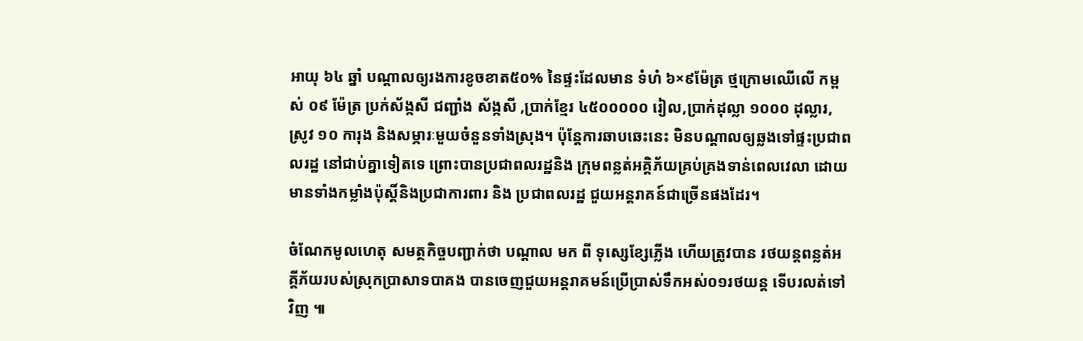អាយុ ៦៤ ឆ្នាំ បណ្តាលឲ្យរងការខូចខាត៥០% នៃផ្ទះដែលមាន ទំហំ ៦×៩ម៉ែត្រ ថ្មក្រោមឈើលើ កម្ពស់ ០៩ ម៉ែត្រ ប្រក់ស័ង្កសី ជញ្ជាំង ស័ង្កសី ,ប្រាក់ខ្មែរ ៤៥០០០០០ រៀល,ប្រាក់ដុល្លា ១០០០ ដុល្លារ,ស្រូវ ១០ ការុង និងសម្ភារៈមួយចំនួនទាំងស្រុង។ ប៉ុន្តែការឆាបឆេះនេះ មិនបណ្ដាលឲ្យឆ្លងទៅផ្ទះប្រជាពលរដ្ឋ នៅជាប់គ្នាទៀតទេ ព្រោះបានប្រជាពលរដ្ឋនិង ក្រុមពន្លត់អគ្គិភ័យគ្រប់គ្រងទាន់ពេលវេលា ដោយមានទាំងកម្លាំងប៉ុស្ដិ៍និងប្រជាការពារ និង ប្រជាពលរដ្ឋ ជួយអន្តរាគន៍ជាច្រើនផងដែរ។

ចំណែកមូលហេតុ សមត្ថកិច្ចបញ្ជាក់ថា បណ្តាល មក ពី ទុសេ្សខ្សែភ្លើង ហើយត្រូវបាន រថយន្តពន្លត់អគ្គីភ័យរបស់ស្រុកប្រាសាទបាគង បានចេញជួយអន្តរាគមន៍ប្រើប្រាស់ទឹកអស់០១រថយន្ត ទើបរលត់ទៅវិញ ៕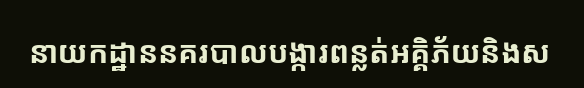នាយកដ្ឋាននគរបាលបង្ការពន្លត់អគ្គិភ័យនិងស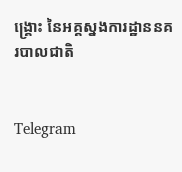ង្គ្រោះ នៃអគ្គស្នងការដ្ឋាននគរបាលជាតិ


Telegram